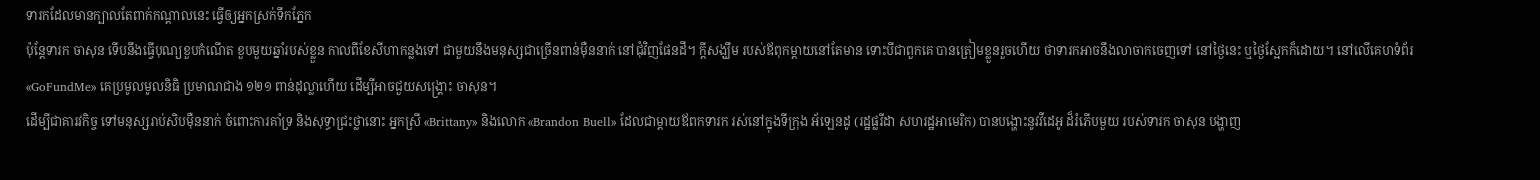ទារកដែលមានក្បាលតែពាក់កណ្ដាលនេះ ធ្វើឲ្យអ្នកស្រក់ទឹកភ្នែក
ប៉ុន្តែទារក ចាសុន ទើបនឹងធ្វើបុណ្យខួបកំណើត ខួបមួយឆ្នាំរបស់ខ្លួន កាលពីខែសីហាកន្លងទៅ ជាមួយនឹងមនុស្សជាច្រើនពាន់ម៉ឺននាក់ នៅជុំវិញផែនដី។ ក្ដីសង្ឃឹម របស់ឪពុកម្ដាយនៅតែមាន ទោះបីជាពួកគេ បានត្រៀមខ្លួនរួចហើយ ថាទារកអាចនឹងលាចាកចេញទៅ នៅថ្ងៃនេះ ឬថ្ងៃស្អែកក៏ដោយ។ នៅលើគេហទំព័រ «GoFundMe» គេប្រមូលមូលនិធិ ប្រមាណជាង ១២១ ពាន់ដុល្លាហើយ ដើម្បីអាចជួយសង្គ្រោះ ចាសុន។
ដើម្បីជាគារវកិច្ច ទៅមនុស្សរាប់សិបម៉ឺននាក់ ចំពោះការគាំទ្រ និងសុទ្ធាជ្រះថ្លានោះ អ្នកស្រី «Brittany» និងលោក «Brandon Buell» ដែលជាម្ដាយឪពកទារក រស់នៅក្នុងទីក្រុង អ័ឡេនដូ (រដ្ឋផ្លរីដា សហរដ្ឋអាមេរិក) បានបង្ហោះនូវវីដេអូ ដ៏រំភើបមួយ របស់ទារក ចាសុន បង្ហាញ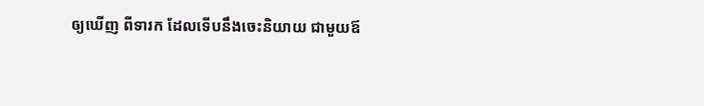ឲ្យឃើញ ពីទារក ដែលទើបនឹងចេះនិយាយ ជាមួយឪ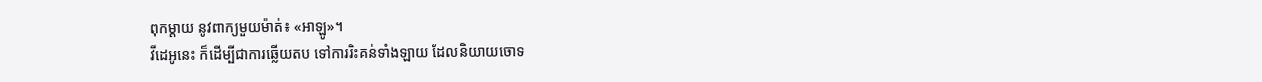ពុកម្ដាយ នូវពាក្យមួយម៉ាត់៖ «អាឡូ»។
វីដេអូនេះ ក៏ដើម្បីជាការឆ្លើយតប ទៅការរិះគន់ទាំងឡាយ ដែលនិយាយចោទ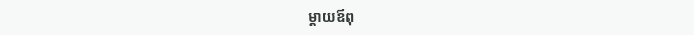ម្ដាយឪពុ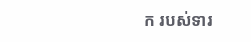ក របស់ទារ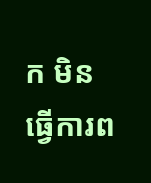ក មិនធ្វើការព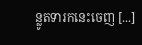ន្លូតទារកនេះចេញ [...]